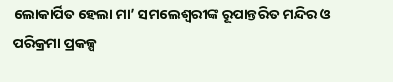ଲୋକାର୍ପିତ ହେଲା ମା’ ସମଲେଶ୍ୱରୀଙ୍କ ରୂପାନ୍ତରିତ ମନ୍ଦିର ଓ ପରିକ୍ରମା ପ୍ରକଳ୍ପ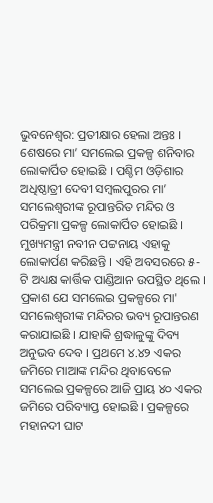ଭୁବନେଶ୍ୱର: ପ୍ରତୀକ୍ଷାର ହେଲା ଅନ୍ତଃ । ଶେଷରେ ମା’ ସମଲେଇ ପ୍ରକଳ୍ପ ଶନିବାର ଲୋକାର୍ପିତ ହୋଇଛି । ପଶ୍ଚିମ ଓଡ଼ିଶାର ଅଧିଷ୍ଠାତ୍ରୀ ଦେବୀ ସମ୍ବଲପୁରର ମା’ ସମଲେଶ୍ୱରୀଙ୍କ ରୂପାନ୍ତରିତ ମନ୍ଦିର ଓ ପରିକ୍ରମା ପ୍ରକଳ୍ପ ଲୋକାର୍ପିତ ହୋଇଛି । ମୁଖ୍ୟମନ୍ତ୍ରୀ ନବୀନ ପଟ୍ଟନାୟ ଏହାକୁ ଲୋକାର୍ପଣ କରିଛନ୍ତି । ଏହି ଅବସରରେ ୫-ଟି ଅଧ୍ୟକ୍ଷ କାର୍ତ୍ତିକ ପାଣ୍ଡିଆନ ଉପସ୍ଥିତ ଥିଲେ ।
ପ୍ରକାଶ ଯେ ସମଲେଇ ପ୍ରକଳ୍ପରେ ମା' ସମଲେଶ୍ବରୀଙ୍କ ମନ୍ଦିରର ଭବ୍ୟ ରୂପାନ୍ତରଣ କରାଯାଇଛି । ଯାହାକି ଶ୍ରଦ୍ଧାଳୁଙ୍କୁ ଦିବ୍ୟ ଅନୁଭବ ଦେବ । ପ୍ରଥମେ ୪.୪୨ ଏକର ଜମିରେ ମାଆଙ୍କ ମନ୍ଦିର ଥିବାବେଳେ ସମଲେଇ ପ୍ରକଳ୍ପରେ ଆଜି ପ୍ରାୟ ୪୦ ଏକର ଜମିରେ ପରିବ୍ୟାପ୍ତ ହୋଇଛି । ପ୍ରକଳ୍ପରେ ମହାନଦୀ ଘାଟ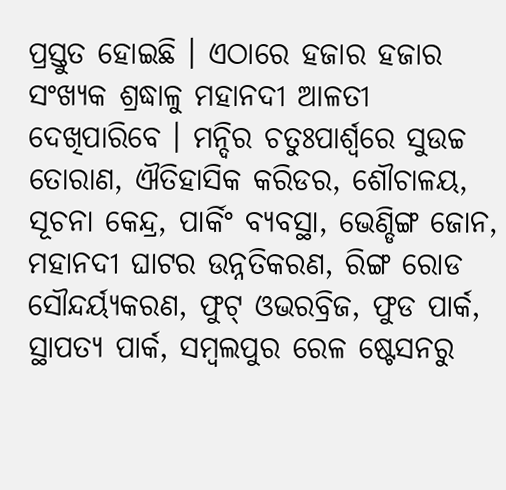ପ୍ରସ୍ତୁତ ହୋଇଛି । ଏଠାରେ ହଜାର ହଜାର ସଂଖ୍ୟକ ଶ୍ରଦ୍ଧାଳୁ ମହାନଦୀ ଆଳତୀ ଦେଖିପାରିବେ । ମନ୍ଦିର ଚତୁଃପାର୍ଶ୍ବରେ ସୁଉଚ୍ଚ ତୋରାଣ, ଐତିହାସିକ କରିଡର, ଶୌଚାଳୟ, ସୂଚନା କେନ୍ଦ୍ର, ପାର୍କିଂ ବ୍ୟବସ୍ଥା, ଭେଣ୍ଡିଙ୍ଗ ଜୋନ, ମହାନଦୀ ଘାଟର ଉନ୍ନତିକରଣ, ରିଙ୍ଗ ରୋଡ ସୌନ୍ଦର୍ୟ୍ୟକରଣ, ଫୁଟ୍ ଓଭରବ୍ରିଜ, ଫୁଡ ପାର୍କ, ସ୍ଥାପତ୍ୟ ପାର୍କ, ସମ୍ବଲପୁର ରେଳ ଷ୍ଟେସନରୁ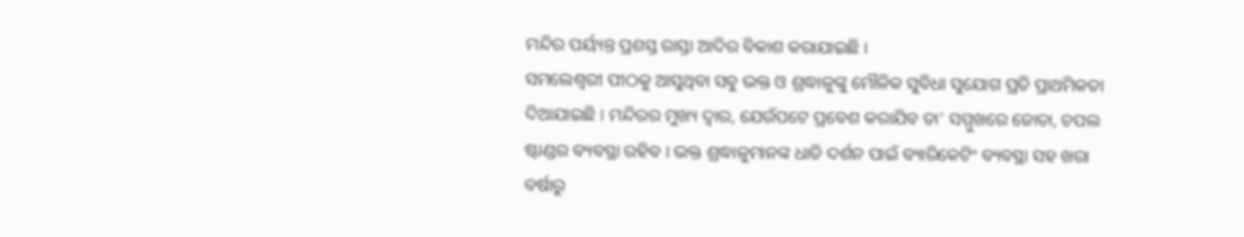ମନ୍ଦିର ପର୍ୟ୍ୟନ୍ତ ପ୍ରଶସ୍ତ ରାସ୍ତା ଆଦିର ବିକାଶ କରାଯାଇଛି ।
ସମଲେଶ୍ବରୀ ପୀଠକୁ ଆସୁଥିବା ସବୁ ଭକ୍ତ ଓ ଶ୍ରଦ୍ଧାଳୁଙ୍କୁ ମୌଳିକ ସୁବିଧା ସୁଯୋଗ ପ୍ରତି ପ୍ରାଥମିକତା ଦିଆଯାଇଛି । ମନ୍ଦିରର ମୁଖ୍ୟ ଦ୍ବାର, ଯେଉଁପଟେ ପ୍ରବେଶ କରାଯିବ ତା' ସମ୍ମୁଖରେ ଜୋତା, ଚପଲ ଷ୍ଟାଣ୍ଡର ବ୍ୟବସ୍ଥା ରହିବ । ଭକ୍ତ ଶ୍ରଦ୍ଧାଳୁମାନଙ୍କ ଧାଡି ଦର୍ଶନ ପାଇଁ ବ୍ୟାରିକେଟିଂ ବ୍ୟବସ୍ଥା ସହ ଖରା ବର୍ଷାରୁ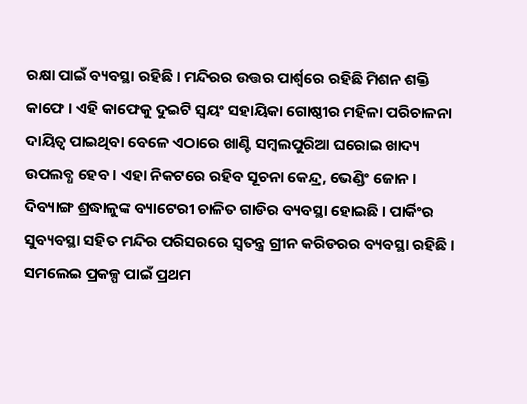ରକ୍ଷା ପାଇଁ ବ୍ୟବସ୍ଥା ରହିଛି । ମନ୍ଦିରର ଉତ୍ତର ପାର୍ଶ୍ବରେ ରହିଛି ମିଶନ ଶକ୍ତି କାଫେ । ଏହି କାଫେକୁ ଦୁଇଟି ସ୍ବୟଂ ସହାୟିକା ଗୋଷ୍ଠୀର ମହିଳା ପରିଚାଳନା ଦାୟିତ୍ବ ପାଇଥିବା ବେଳେ ଏଠାରେ ଖାଣ୍ଟି ସମ୍ବଲପୁରିଆ ଘରୋଇ ଖାଦ୍ୟ ଉପଲବ୍ଧ ହେବ । ଏହା ନିକଟରେ ରହିବ ସୂଚନା କେନ୍ଦ୍ର, ଭେଣ୍ଡିଂ ଜୋନ ।
ଦିବ୍ୟାଙ୍ଗ ଶ୍ରଦ୍ଧାଳୁଙ୍କ ବ୍ୟାଟେରୀ ଚାଳିତ ଗାଡିର ବ୍ୟବସ୍ଥା ହୋଇଛି । ପାର୍କିଂର ସୁବ୍ୟବସ୍ଥା ସହିତ ମନ୍ଦିର ପରିସରରେ ସ୍ବତନ୍ତ୍ର ଗ୍ରୀନ କରିଡରର ବ୍ୟବସ୍ଥା ରହିଛି । ସମଲେଇ ପ୍ରକଳ୍ପ ପାଇଁ ପ୍ରଥମ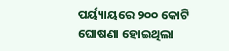ପର୍ୟ୍ୟାୟରେ ୨୦୦ କୋଟି ଘୋଷଣା ହୋଇଥିଲା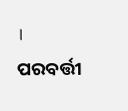। ପରବର୍ତ୍ତୀ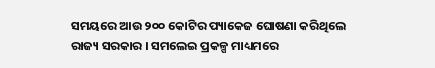ସମୟରେ ଆଉ ୨୦୦ କୋଟିର ପ୍ୟାକେଜ ଘୋଷଣା କରିଥିଲେ ରାଜ୍ୟ ସରକାର । ସମଲେଇ ପ୍ରକଳ୍ପ ମାଧ୍ୟମରେ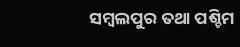ସମ୍ବଲପୁର ତଥା ପଶ୍ଚିମ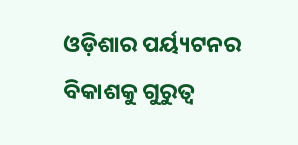ଓଡ଼ିଶାର ପର୍ୟ୍ୟଟନର ବିକାଶକୁ ଗୁରୁତ୍ବ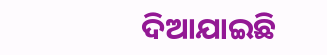ଦିଆଯାଇଛି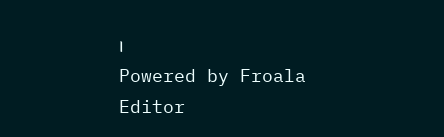।
Powered by Froala Editor